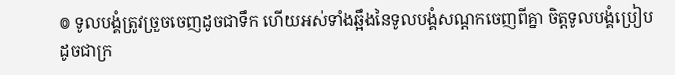៙ ទូលបង្គំត្រូវច្រួចចេញដូចជាទឹក ហើយអស់ទាំងឆ្អឹងនៃទូលបង្គំសណ្តកចេញពីគ្នា ចិត្តទូលបង្គំប្រៀបដូចជាក្រ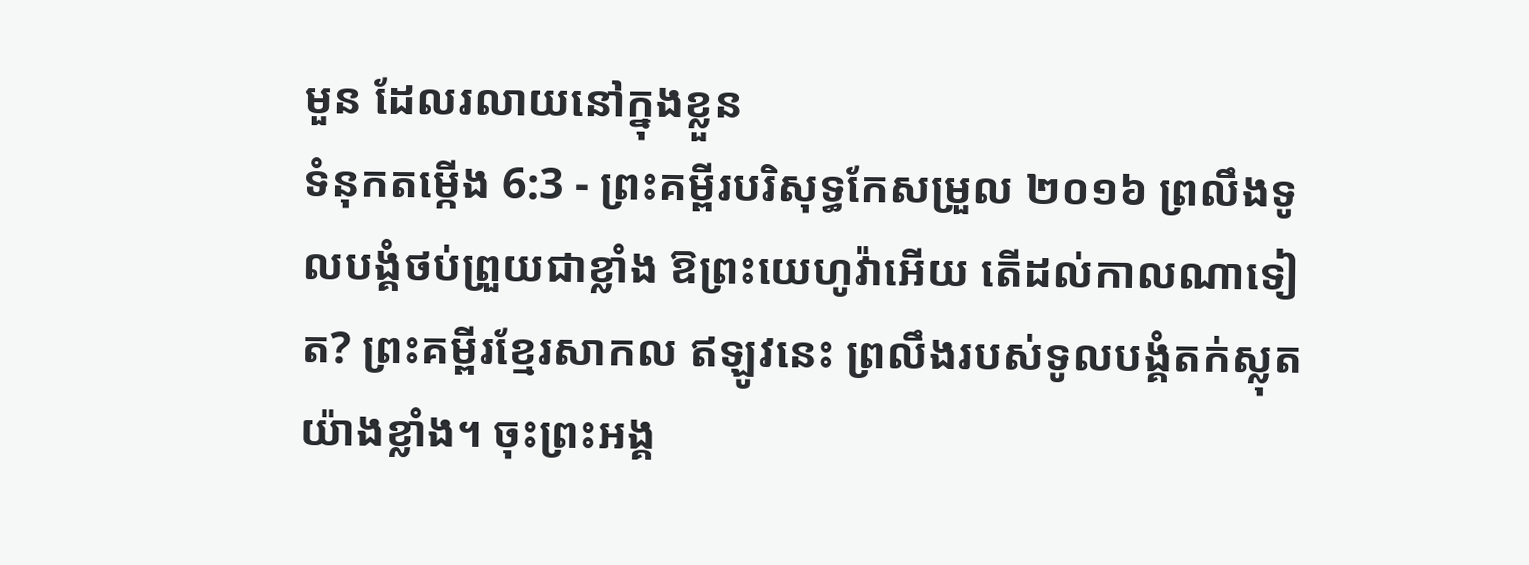មួន ដែលរលាយនៅក្នុងខ្លួន
ទំនុកតម្កើង 6:3 - ព្រះគម្ពីរបរិសុទ្ធកែសម្រួល ២០១៦ ព្រលឹងទូលបង្គំថប់ព្រួយជាខ្លាំង ឱព្រះយេហូវ៉ាអើយ តើដល់កាលណាទៀត? ព្រះគម្ពីរខ្មែរសាកល ឥឡូវនេះ ព្រលឹងរបស់ទូលបង្គំតក់ស្លុតយ៉ាងខ្លាំង។ ចុះព្រះអង្គ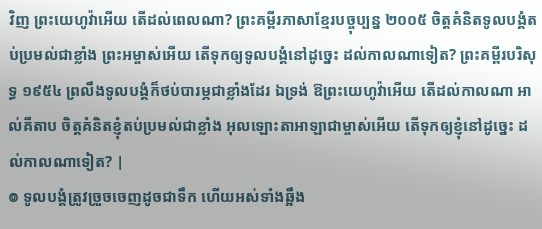វិញ ព្រះយេហូវ៉ាអើយ តើដល់ពេលណា? ព្រះគម្ពីរភាសាខ្មែរបច្ចុប្បន្ន ២០០៥ ចិត្តគំនិតទូលបង្គំតប់ប្រមល់ជាខ្លាំង ព្រះអម្ចាស់អើយ តើទុកឲ្យទូលបង្គំនៅដូច្នេះ ដល់កាលណាទៀត? ព្រះគម្ពីរបរិសុទ្ធ ១៩៥៤ ព្រលឹងទូលបង្គំក៏ថប់បារម្ភជាខ្លាំងដែរ ឯទ្រង់ ឱព្រះយេហូវ៉ាអើយ តើដល់កាលណា អាល់គីតាប ចិត្តគំនិតខ្ញុំតប់ប្រមល់ជាខ្លាំង អុលឡោះតាអាឡាជាម្ចាស់អើយ តើទុកឲ្យខ្ញុំនៅដូច្នេះ ដល់កាលណាទៀត? |
៙ ទូលបង្គំត្រូវច្រួចចេញដូចជាទឹក ហើយអស់ទាំងឆ្អឹង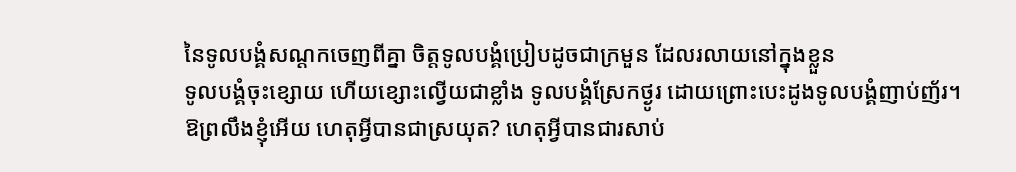នៃទូលបង្គំសណ្តកចេញពីគ្នា ចិត្តទូលបង្គំប្រៀបដូចជាក្រមួន ដែលរលាយនៅក្នុងខ្លួន
ទូលបង្គំចុះខ្សោយ ហើយខ្សោះល្វើយជាខ្លាំង ទូលបង្គំស្រែកថ្ងូរ ដោយព្រោះបេះដូងទូលបង្គំញាប់ញ័រ។
ឱព្រលឹងខ្ញុំអើយ ហេតុអ្វីបានជាស្រយុត? ហេតុអ្វីបានជារសាប់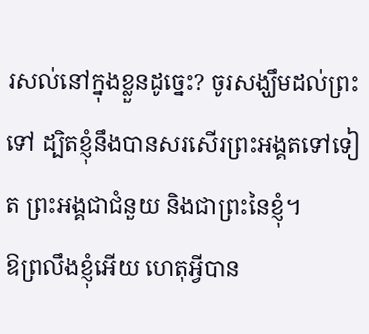រសល់នៅក្នុងខ្លួនដូច្នេះ? ចូរសង្ឃឹមដល់ព្រះទៅ ដ្បិតខ្ញុំនឹងបានសរសើរព្រះអង្គតទៅទៀត ព្រះអង្គជាជំនួយ និងជាព្រះនៃខ្ញុំ។
ឱព្រលឹងខ្ញុំអើយ ហេតុអ្វីបាន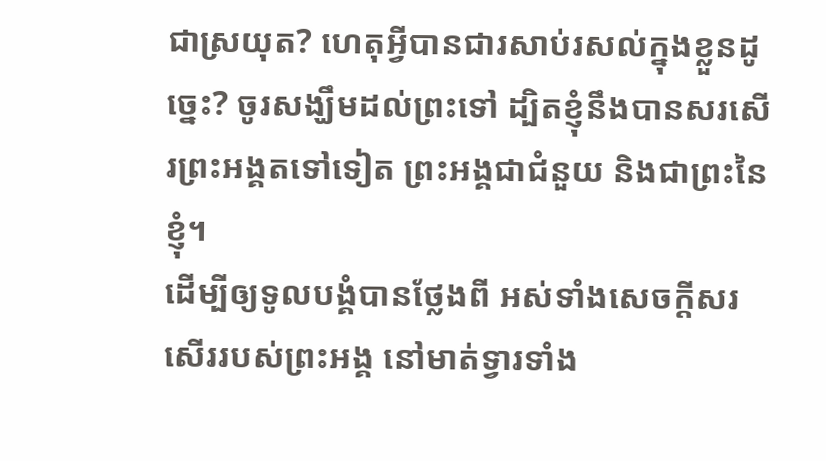ជាស្រយុត? ហេតុអ្វីបានជារសាប់រសល់ក្នុងខ្លួនដូច្នេះ? ចូរសង្ឃឹមដល់ព្រះទៅ ដ្បិតខ្ញុំនឹងបានសរសើរព្រះអង្គតទៅទៀត ព្រះអង្គជាជំនួយ និងជាព្រះនៃខ្ញុំ។
ដើម្បីឲ្យទូលបង្គំបានថ្លែងពី អស់ទាំងសេចក្ដីសរសើររបស់ព្រះអង្គ នៅមាត់ទ្វារទាំង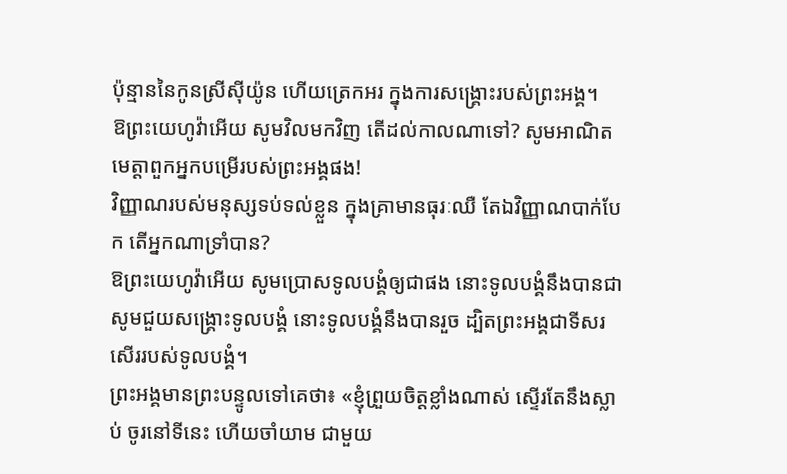ប៉ុន្មាននៃកូនស្រីស៊ីយ៉ូន ហើយត្រេកអរ ក្នុងការសង្គ្រោះរបស់ព្រះអង្គ។
ឱព្រះយេហូវ៉ាអើយ សូមវិលមកវិញ តើដល់កាលណាទៅ? សូមអាណិតមេត្តាពួកអ្នកបម្រើរបស់ព្រះអង្គផង!
វិញ្ញាណរបស់មនុស្សទប់ទល់ខ្លួន ក្នុងគ្រាមានធុរៈឈឺ តែឯវិញ្ញាណបាក់បែក តើអ្នកណាទ្រាំបាន?
ឱព្រះយេហូវ៉ាអើយ សូមប្រោសទូលបង្គំឲ្យជាផង នោះទូលបង្គំនឹងបានជា សូមជួយសង្គ្រោះទូលបង្គំ នោះទូលបង្គំនឹងបានរួច ដ្បិតព្រះអង្គជាទីសរសើររបស់ទូលបង្គំ។
ព្រះអង្គមានព្រះបន្ទូលទៅគេថា៖ «ខ្ញុំព្រួយចិត្តខ្លាំងណាស់ ស្ទើរតែនឹងស្លាប់ ចូរនៅទីនេះ ហើយចាំយាម ជាមួយ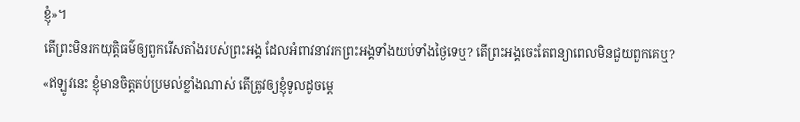ខ្ញុំ»។
តើព្រះមិនរកយុត្តិធម៌ឲ្យពួករើសតាំងរបស់ព្រះអង្គ ដែលអំពាវនាវរកព្រះអង្គទាំងយប់ទាំងថ្ងៃទេឬ? តើព្រះអង្គចេះតែពន្យាពេលមិនជួយពួកគេឬ?
«ឥឡូវនេះ ខ្ញុំមានចិត្តតប់ប្រមល់ខ្លាំងណាស់ តើត្រូវឲ្យខ្ញុំទូលដូចម្តេ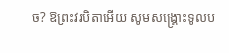ច? ឱព្រះវរបិតាអើយ សូមសង្គ្រោះទូលប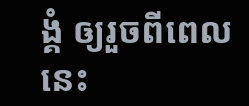ង្គំ ឲ្យរួចពីពេលនេះ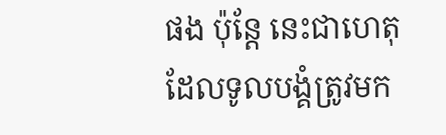ផង ប៉ុន្តែ នេះជាហេតុដែលទូលបង្គំត្រូវមក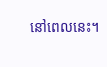នៅពេលនេះ។